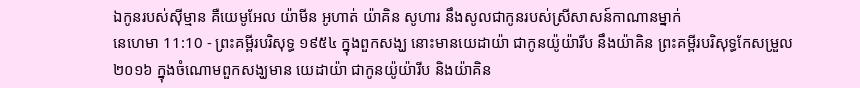ឯកូនរបស់ស៊ីម្មាន គឺយេមូអែល យ៉ាមីន អូហាត់ យ៉ាគិន សូហារ នឹងសូលជាកូនរបស់ស្រីសាសន៍កាណានម្នាក់
នេហេមា 11:10 - ព្រះគម្ពីរបរិសុទ្ធ ១៩៥៤ ក្នុងពួកសង្ឃ នោះមានយេដាយ៉ា ជាកូនយ៉ូយ៉ារីប នឹងយ៉ាគិន ព្រះគម្ពីរបរិសុទ្ធកែសម្រួល ២០១៦ ក្នុងចំណោមពួកសង្ឃមាន យេដាយ៉ា ជាកូនយ៉ូយ៉ារីប និងយ៉ាគិន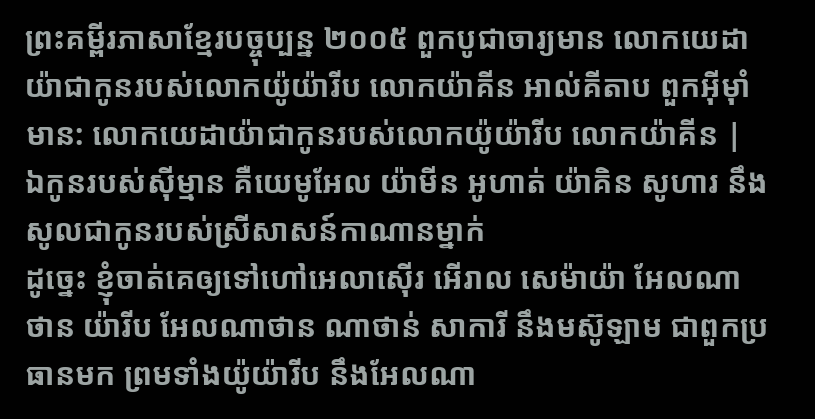ព្រះគម្ពីរភាសាខ្មែរបច្ចុប្បន្ន ២០០៥ ពួកបូជាចារ្យមាន លោកយេដាយ៉ាជាកូនរបស់លោកយ៉ូយ៉ារីប លោកយ៉ាគីន អាល់គីតាប ពួកអ៊ីមុាំមាន: លោកយេដាយ៉ាជាកូនរបស់លោកយ៉ូយ៉ារីប លោកយ៉ាគីន |
ឯកូនរបស់ស៊ីម្មាន គឺយេមូអែល យ៉ាមីន អូហាត់ យ៉ាគិន សូហារ នឹងសូលជាកូនរបស់ស្រីសាសន៍កាណានម្នាក់
ដូច្នេះ ខ្ញុំចាត់គេឲ្យទៅហៅអេលាស៊ើរ អើរាល សេម៉ាយ៉ា អែលណាថាន យ៉ារីប អែលណាថាន ណាថាន់ សាការី នឹងមស៊ូឡាម ជាពួកប្រធានមក ព្រមទាំងយ៉ូយ៉ារីប នឹងអែលណា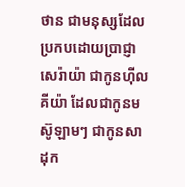ថាន ជាមនុស្សដែលប្រកបដោយប្រាជ្ញា
សេរ៉ាយ៉ា ជាកូនហ៊ីលគីយ៉ា ដែលជាកូនមស៊ូឡាមៗ ជាកូនសាដុក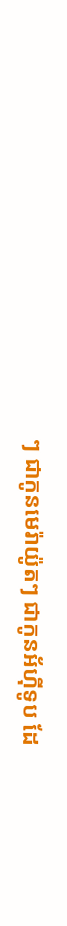ៗ ជាកូនមេរ៉ាយ៉ូតៗ ជាកូនអ័ហ៊ីទូប ដែ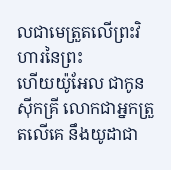លជាមេត្រួតលើព្រះវិហារនៃព្រះ
ហើយយ៉ូអែល ជាកូនស៊ីកគ្រី លោកជាអ្នកត្រួតលើគេ នឹងយូដាជា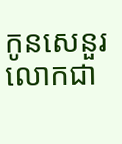កូនសេនួរ លោកជា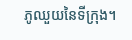ភូឈួយនៃទីក្រុង។